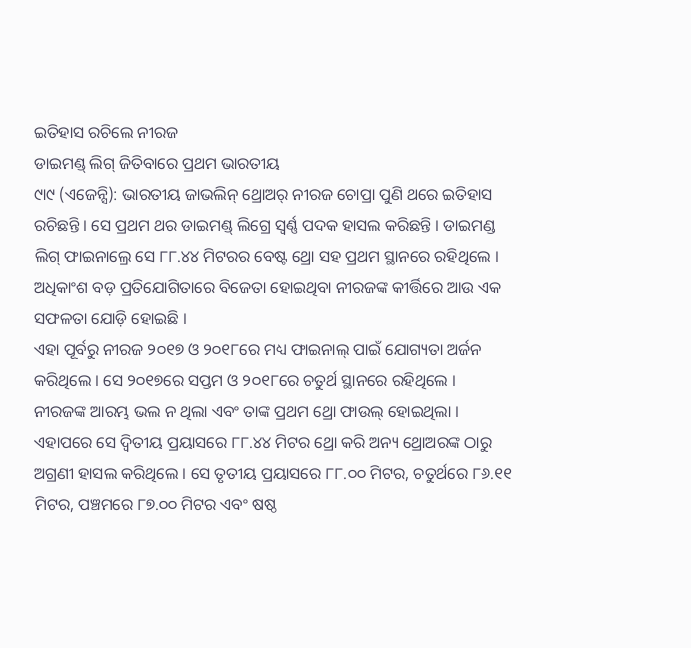ଇତିହାସ ରଚିଲେ ନୀରଜ
ଡାଇମଣ୍ଡ୍ ଲିଗ୍ ଜିତିବାରେ ପ୍ରଥମ ଭାରତୀୟ
୯ା୯ (ଏଜେନ୍ସି): ଭାରତୀୟ ଜାଭଲିନ୍ ଥ୍ରୋଅର୍ ନୀରଜ ଚୋପ୍ରା ପୁଣି ଥରେ ଇତିହାସ ରଚିଛନ୍ତି । ସେ ପ୍ରଥମ ଥର ଡାଇମଣ୍ଡ୍ ଲିଗ୍ରେ ସ୍ୱର୍ଣ୍ଣ ପଦକ ହାସଲ କରିଛନ୍ତି । ଡାଇମଣ୍ଡ ଲିଗ୍ ଫାଇନାଲ୍ରେ ସେ ୮୮.୪୪ ମିଟରର ବେଷ୍ଟ ଥ୍ରୋ ସହ ପ୍ରଥମ ସ୍ଥାନରେ ରହିଥିଲେ । ଅଧିକାଂଶ ବଡ଼ ପ୍ରତିଯୋଗିତାରେ ବିଜେତା ହୋଇଥିବା ନୀରଜଙ୍କ କୀର୍ତ୍ତିରେ ଆଉ ଏକ ସଫଳତା ଯୋଡ଼ି ହୋଇଛି ।
ଏହା ପୂର୍ବରୁ ନୀରଜ ୨୦୧୭ ଓ ୨୦୧୮ରେ ମଧ୍ୟ ଫାଇନାଲ୍ ପାଇଁ ଯୋଗ୍ୟତା ଅର୍ଜନ କରିଥିଲେ । ସେ ୨୦୧୭ରେ ସପ୍ତମ ଓ ୨୦୧୮ରେ ଚତୁର୍ଥ ସ୍ଥାନରେ ରହିଥିଲେ ।
ନୀରଜଙ୍କ ଆରମ୍ଭ ଭଲ ନ ଥିଲା ଏବଂ ତାଙ୍କ ପ୍ରଥମ ଥ୍ରୋ ଫାଉଲ୍ ହୋଇଥିଲା । ଏହାପରେ ସେ ଦ୍ୱିତୀୟ ପ୍ରୟାସରେ ୮୮.୪୪ ମିଟର ଥ୍ରୋ କରି ଅନ୍ୟ ଥ୍ରୋଅରଙ୍କ ଠାରୁ ଅଗ୍ରଣୀ ହାସଲ କରିଥିଲେ । ସେ ତୃତୀୟ ପ୍ରୟାସରେ ୮୮.୦୦ ମିଟର, ଚତୁର୍ଥରେ ୮୬.୧୧ ମିଟର, ପଞ୍ଚମରେ ୮୭.୦୦ ମିଟର ଏବଂ ଷଷ୍ଠ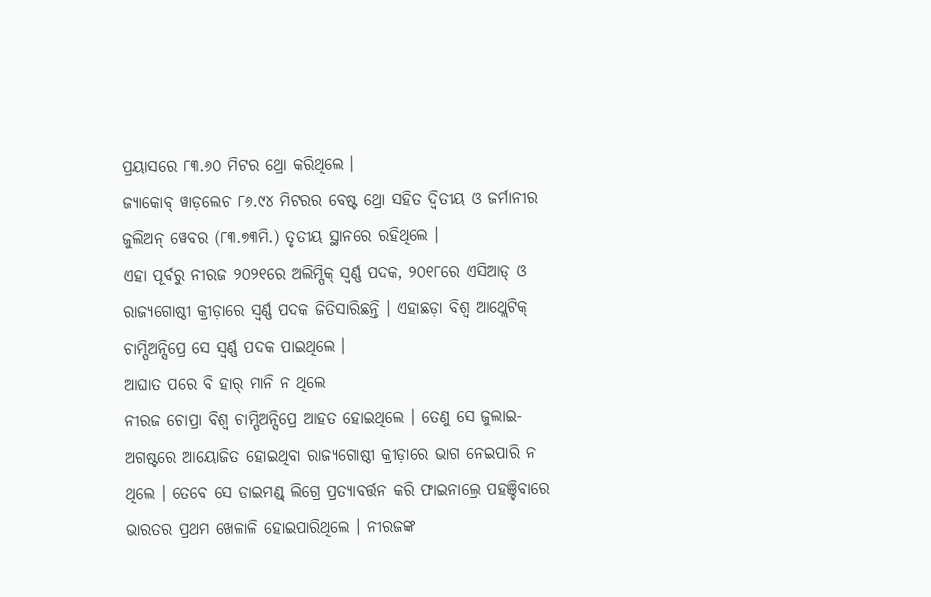ପ୍ରୟାସରେ ୮୩.୬୦ ମିଟର ଥ୍ରୋ କରିଥିଲେ ।
ଜ୍ୟାକୋବ୍ ୱାଡ଼ଲେଚ ୮୬.୯୪ ମିଟରର ବେଷ୍ଟ ଥ୍ରୋ ସହିତ ଦ୍ୱିତୀୟ ଓ ଜର୍ମାନୀର ଜୁଲିଅନ୍ ୱେବର (୮୩.୭୩ମି.) ତୃତୀୟ ସ୍ଥାନରେ ରହିଥିଲେ ।
ଏହା ପୂର୍ବରୁ ନୀରଜ ୨୦୨୧ରେ ଅଲିମ୍ପିକ୍ ସ୍ୱର୍ଣ୍ଣ ପଦକ, ୨୦୧୮ରେ ଏସିଆଡ୍ ଓ ରାଜ୍ୟଗୋଷ୍ଠୀ କ୍ରୀଡ଼ାରେ ସ୍ୱର୍ଣ୍ଣ ପଦକ ଜିତିସାରିଛନ୍ତି । ଏହାଛଡ଼ା ବିଶ୍ୱ ଆଥ୍ଲେଟିକ୍ ଚାମ୍ପିଅନ୍ସିପ୍ରେ ସେ ସ୍ୱର୍ଣ୍ଣ ପଦକ ପାଇଥିଲେ ।
ଆଘାତ ପରେ ବି ହାର୍ ମାନି ନ ଥିଲେ
ନୀରଜ ଚୋପ୍ରା ବିଶ୍ୱ ଚାମ୍ପିଅନ୍ସିପ୍ରେ ଆହତ ହୋଇଥିଲେ । ତେଣୁ ସେ ଜୁଲାଇ-ଅଗଷ୍ଟରେ ଆୟୋଜିତ ହୋଇଥିବା ରାଜ୍ୟଗୋଷ୍ଠୀ କ୍ରୀଡ଼ାରେ ଭାଗ ନେଇପାରି ନ ଥିଲେ । ତେବେ ସେ ଡାଇମଣ୍ଡ୍ ଲିଗ୍ରେ ପ୍ରତ୍ୟାବର୍ତ୍ତନ କରି ଫାଇନାଲ୍ରେ ପହଞ୍ଚିବାରେ ଭାରତର ପ୍ରଥମ ଖେଳାଳି ହୋଇପାରିଥିଲେ । ନୀରଜଙ୍କ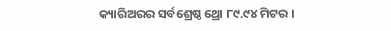କ୍ୟାରିଅରର ସର୍ବଶ୍ରେଷ୍ଠ ଥ୍ରୋ ୮୯.୯୪ ମିଟର ।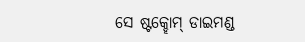ସେ ଷ୍ଟକ୍ହୋମ୍ ଡାଇମଣ୍ଡ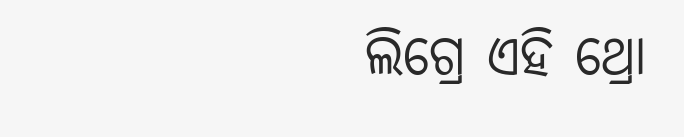ଲିଗ୍ରେ ଏହି ଥ୍ରୋ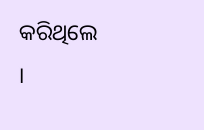କରିଥିଲେ ।